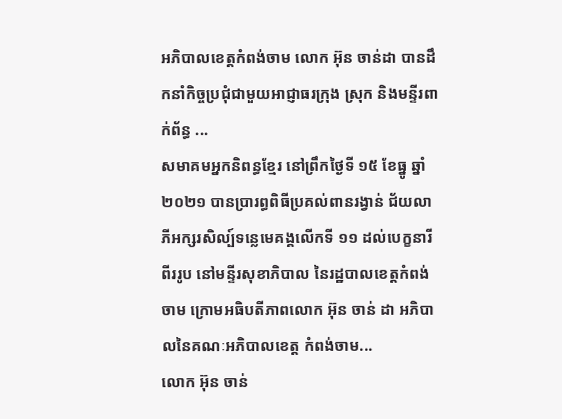អភិបាលខេត្តកំពង់ចាម លោក អ៊ុន ចាន់ដា បានដឹកនាំកិច្ចប្រជុំជាមួយអាជ្ញាធរក្រុង ស្រុក និងមន្ទីរពាក់ព័ន្ធ ...
សមាគមអ្នកនិពន្ធខ្មែរ នៅព្រឹកថ្ងៃទី ១៥ ខែធ្នូ ឆ្នាំ ២០២១ បានប្រារព្ធពិធីប្រគល់ពានរង្វាន់ ជ័យលាភីអក្សរសិល្ប៍ទន្លេមេគង្គលើកទី ១១ ដល់បេក្ខនារីពីររូប នៅមន្ទីរសុខាភិបាល នៃរដ្ឋបាលខេត្តកំពង់ចាម ក្រោមអធិបតីភាពលោក អ៊ុន ចាន់ ដា អភិបាលនៃគណៈអភិបាលខេត្ត កំពង់ចាម...
លោក អ៊ុន ចាន់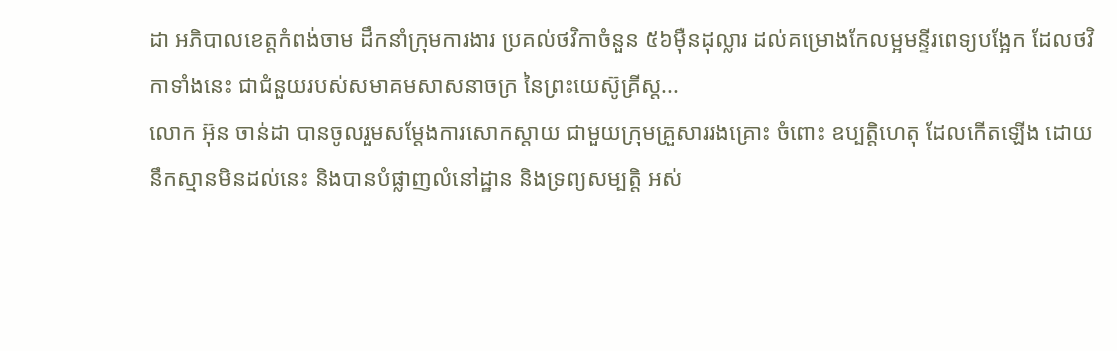ដា អភិបាលខេត្តកំពង់ចាម ដឹកនាំក្រុមការងារ ប្រគល់ថវិកាចំនួន ៥៦ម៉ឺនដុល្លារ ដល់គម្រោងកែលម្អមន្ទីរពេទ្យបង្អែក ដែលថវិកាទាំងនេះ ជាជំនួយរបស់សមាគមសាសនាចក្រ នៃព្រះយេស៊ូគ្រីស្ត...
លោក អ៊ុន ចាន់ដា បានចូលរួមសម្តែងការសោកស្តាយ ជាមួយក្រុមគ្រួសាររងគ្រោះ ចំពោះ ឧប្បត្តិហេតុ ដែលកើតឡើង ដោយនឹកស្មានមិនដល់នេះ និងបានបំផ្លាញលំនៅដ្ឋាន និងទ្រព្យសម្បត្តិ អស់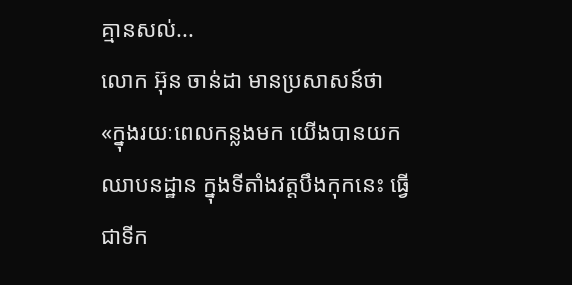គ្មានសល់...
លោក អ៊ុន ចាន់ដា មានប្រសាសន៍ថា «ក្នុងរយៈពេលកន្លងមក យើងបានយកឈាបនដ្ឋាន ក្នុងទីតាំងវត្តបឹងកុកនេះ ធ្វើជាទីក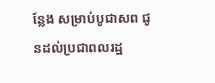ន្លែង សម្រាប់បូជាសព ជូនដល់ប្រជាពលរដ្ឋ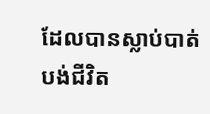ដែលបានស្លាប់បាត់បង់ជីវិត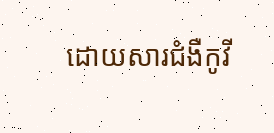ដោយសារជំងឺកូវី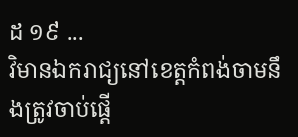ដ ១៩ ...
វិមានឯករាជ្យនៅខេត្តកំពង់ចាមនឹងត្រូវចាប់ផ្ដើ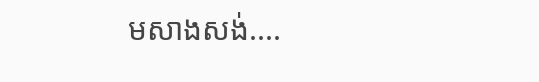មសាងសង់....